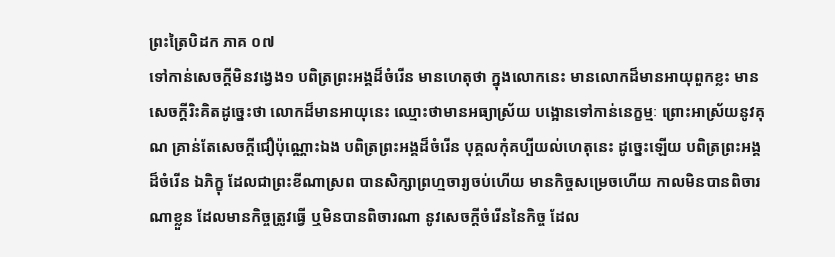ព្រះត្រៃបិដក ភាគ ០៧
ទៅកាន់សេចក្តីមិនវង្វេង១ បពិត្រព្រះអង្គដ៏ចំរើន មានហេតុថា ក្នុងលោកនេះ មានលោកដ៏មានអាយុពួកខ្លះ មានសេចក្តីរិះគិតដូច្នេះថា លោកដ៏មានអាយុនេះ ឈ្មោះថាមានអធ្យាស្រ័យ បង្អោនទៅកាន់នេក្ខម្មៈ ព្រោះអាស្រ័យនូវគុណ គ្រាន់តែសេចក្តីជឿប៉ុណ្ណោះឯង បពិត្រព្រះអង្គដ៏ចំរើន បុគ្គលកុំគប្បីយល់ហេតុនេះ ដូច្នេះឡើយ បពិត្រព្រះអង្គដ៏ចំរើន ឯភិក្ខុ ដែលជាព្រះខីណាស្រព បានសិក្សាព្រហ្មចារ្យចប់ហើយ មានកិច្ចសម្រេចហើយ កាលមិនបានពិចារណាខ្លួន ដែលមានកិច្ចត្រូវធ្វើ ឬមិនបានពិចារណា នូវសេចក្តីចំរើននៃកិច្ច ដែល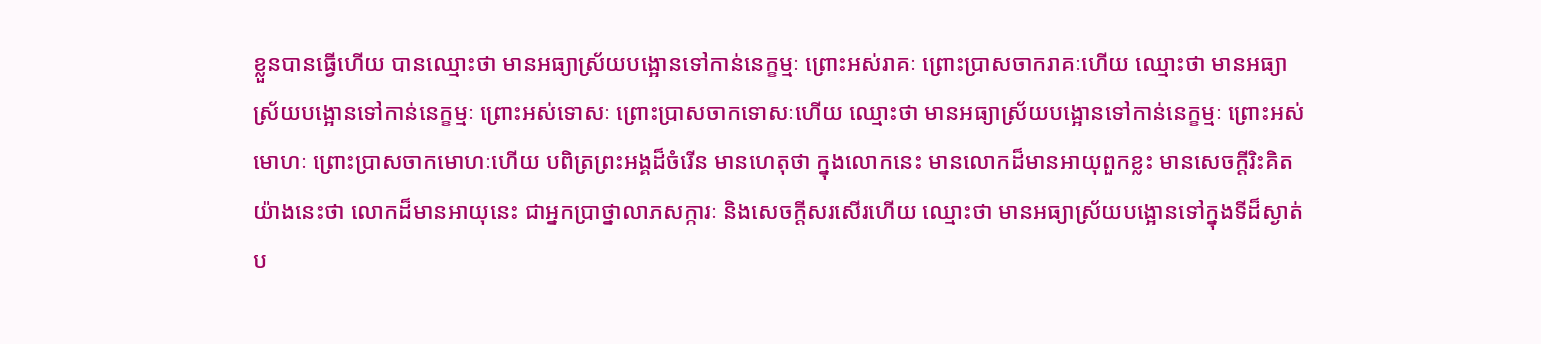ខ្លួនបានធ្វើហើយ បានឈ្មោះថា មានអធ្យាស្រ័យបង្អោនទៅកាន់នេក្ខម្មៈ ព្រោះអស់រាគៈ ព្រោះប្រាសចាករាគៈហើយ ឈ្មោះថា មានអធ្យាស្រ័យបង្អោនទៅកាន់នេក្ខម្មៈ ព្រោះអស់ទោសៈ ព្រោះប្រាសចាកទោសៈហើយ ឈ្មោះថា មានអធ្យាស្រ័យបង្អោនទៅកាន់នេក្ខម្មៈ ព្រោះអស់មោហៈ ព្រោះប្រាសចាកមោហៈហើយ បពិត្រព្រះអង្គដ៏ចំរើន មានហេតុថា ក្នុងលោកនេះ មានលោកដ៏មានអាយុពួកខ្លះ មានសេចក្តីរិះគិតយ៉ាងនេះថា លោកដ៏មានអាយុនេះ ជាអ្នកប្រាថ្នាលាភសក្ការៈ និងសេចក្តីសរសើរហើយ ឈ្មោះថា មានអធ្យាស្រ័យបង្អោនទៅក្នុងទីដ៏ស្ងាត់ ប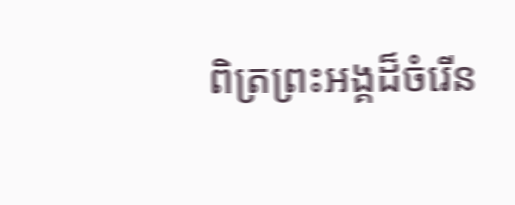ពិត្រព្រះអង្គដ៏ចំរើន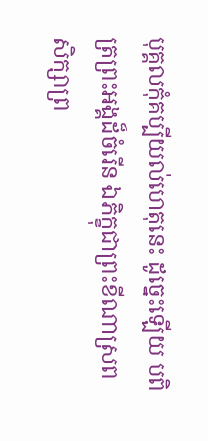បុគ្គលកុំគប្បីយល់ហេតុនេះ ដូច្នេះឡើយ បពិត្រព្រះអង្គដ៏ចំរើន ឯភិក្ខុជាព្រះខីណាស្រព សិក្សាព្រ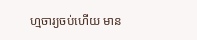ហ្មចារ្យចប់ហើយ មាន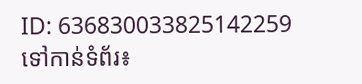ID: 636830033825142259
ទៅកាន់ទំព័រ៖